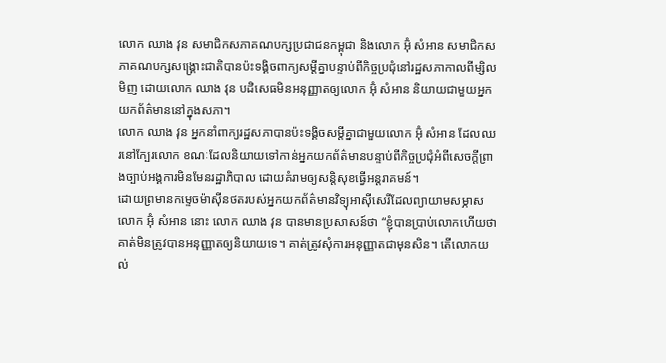លោក ឈាង វុន សមាជិកសភាគណបក្សប្រជាជនកម្ពុជា និងលោក អ៊ុំ សំអាន សមាជិកសភាគណបក្សសង្គ្រោះជាតិបានប៉ះទង្គិចពាក្យសម្តីគ្នាបន្ទាប់ពីកិច្ចប្រជុំនៅរដ្ឋសភាកាលពីម្សិលមិញ ដោយលោក ឈាង វុន បដិសេធមិនអនុញ្ញាតឲ្យលោក អ៊ុំ សំអាន និយាយជាមួយអ្នកយកព័ត៌មាននៅក្នុងសភា។
លោក ឈាង វុន អ្នកនាំពាក្យរដ្ឋសភាបានប៉ះទង្គិចសម្តីគ្នាជាមួយលោក អ៊ុំ សំអាន ដែលឈរនៅក្បែរលោក ខណៈដែលនិយាយទៅកាន់អ្នកយកព័ត៌មានបន្ទាប់ពីកិច្ចប្រជុំអំពីសេចក្ដីព្រាងច្បាប់អង្គការមិនមែនរដ្ឋាភិបាល ដោយគំរាមឲ្យសន្តិសុខធ្វើអន្តរាគមន៍។
ដោយព្រមានកម្ទេចម៉ាស៊ីនថតរបស់អ្នកយកព័ត៌មានវិទ្យុអាស៊ីសេរីដែលព្យាយាមសម្ភាសលោក អ៊ុំ សំអាន នោះ លោក ឈាង វុន បានមានប្រសាសន៍ថា “ខ្ញុំបានប្រាប់លោកហើយថា គាត់មិនត្រូវបានអនុញ្ញាតឲ្យនិយាយទេ។ គាត់ត្រូវសុំការអនុញ្ញាតជាមុនសិន។ តើលោកយល់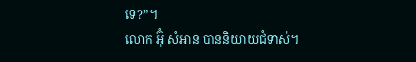ទេ?”។
លោក អ៊ុំ សំអាន បាននិយាយជំទាស់។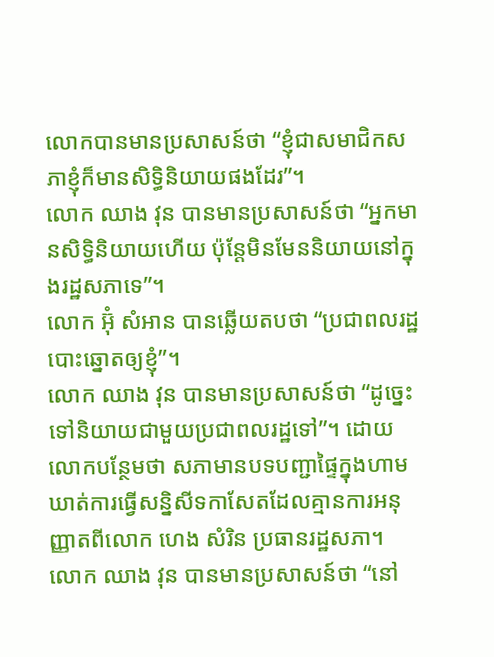លោកបានមានប្រសាសន៍ថា “ខ្ញុំជាសមាជិកសភាខ្ញុំក៏មានសិទ្ធិនិយាយផងដែរ”។
លោក ឈាង វុន បានមានប្រសាសន៍ថា “អ្នកមានសិទ្ធិនិយាយហើយ ប៉ុន្តែមិនមែននិយាយនៅក្នុងរដ្ឋសភាទេ”។
លោក អ៊ុំ សំអាន បានឆ្លើយតបថា “ប្រជាពលរដ្ឋបោះឆ្នោតឲ្យខ្ញុំ”។
លោក ឈាង វុន បានមានប្រសាសន៍ថា “ដូច្នេះទៅនិយាយជាមួយប្រជាពលរដ្ឋទៅ”។ ដោយលោកបន្ថែមថា សភាមានបទបញ្ជាផ្ទៃក្នុងហាមឃាត់ការធ្វើសន្និសីទកាសែតដែលគ្មានការអនុញ្ញាតពីលោក ហេង សំរិន ប្រធានរដ្ឋសភា។
លោក ឈាង វុន បានមានប្រសាសន៍ថា “នៅ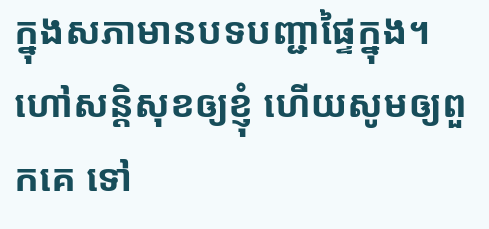ក្នុងសភាមានបទបញ្ជាផ្ទៃក្នុង។ ហៅសន្តិសុខឲ្យខ្ញុំ ហើយសូមឲ្យពួកគេ ទៅ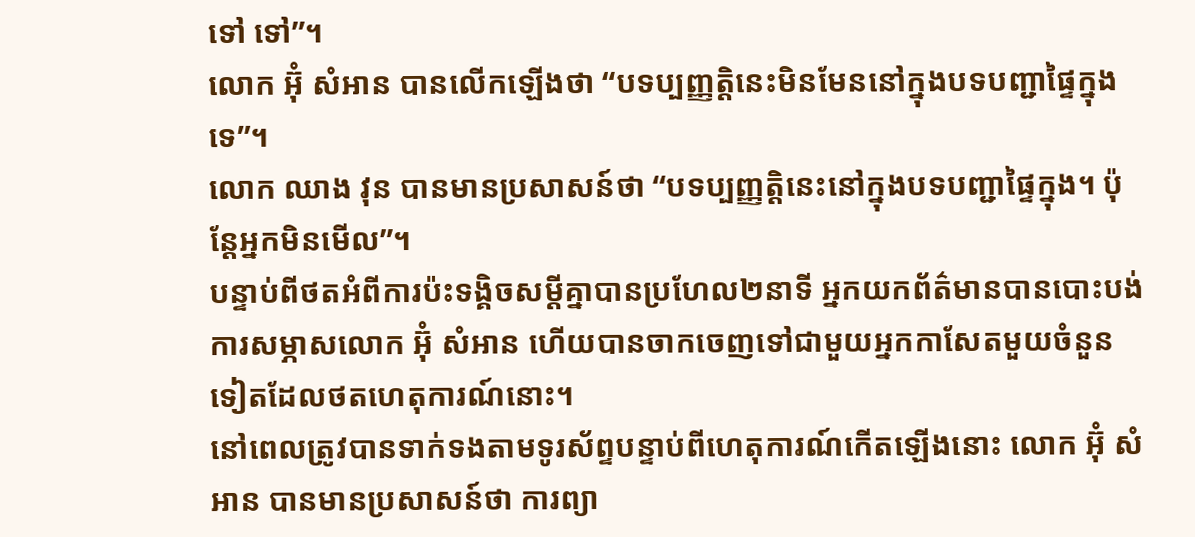ទៅ ទៅ”។
លោក អ៊ុំ សំអាន បានលើកឡើងថា “បទប្បញ្ញត្តិនេះមិនមែននៅក្នុងបទបញ្ជាផ្ទៃក្នុងទេ”។
លោក ឈាង វុន បានមានប្រសាសន៍ថា “បទប្បញ្ញត្តិនេះនៅក្នុងបទបញ្ជាផ្ទៃក្នុង។ ប៉ុន្តែអ្នកមិនមើល”។
បន្ទាប់ពីថតអំពីការប៉ះទង្គិចសម្តីគ្នាបានប្រហែល២នាទី អ្នកយកព័ត៌មានបានបោះបង់ការសម្ភាសលោក អ៊ុំ សំអាន ហើយបានចាកចេញទៅជាមួយអ្នកកាសែតមួយចំនួនទៀតដែលថតហេតុការណ៍នោះ។
នៅពេលត្រូវបានទាក់ទងតាមទូរស័ព្ទបន្ទាប់ពីហេតុការណ៍កើតឡើងនោះ លោក អ៊ុំ សំអាន បានមានប្រសាសន៍ថា ការព្យា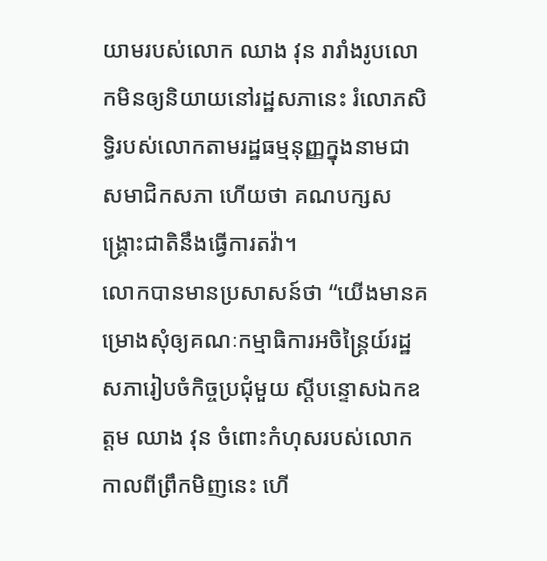យាមរបស់លោក ឈាង វុន រារាំងរូបលោកមិនឲ្យនិយាយនៅរដ្ឋសភានេះ រំលោភសិទ្ធិរបស់លោកតាមរដ្ឋធម្មនុញ្ញក្នុងនាមជាសមាជិកសភា ហើយថា គណបក្សសង្គ្រោះជាតិនឹងធ្វើការតវ៉ា។
លោកបានមានប្រសាសន៍ថា “យើងមានគម្រោងសុំឲ្យគណៈកម្មាធិការអចិន្ត្រៃយ៍រដ្ឋសភារៀបចំកិច្ចប្រជុំមួយ ស្ដីបន្ទោសឯកឧត្ដម ឈាង វុន ចំពោះកំហុសរបស់លោកកាលពីព្រឹកមិញនេះ ហើ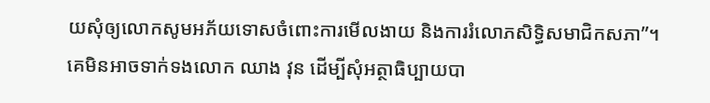យសុំឲ្យលោកសូមអភ័យទោសចំពោះការមើលងាយ និងការរំលោភសិទ្ធិសមាជិកសភា”។
គេមិនអាចទាក់ទងលោក ឈាង វុន ដើម្បីសុំអត្ថាធិប្បាយបា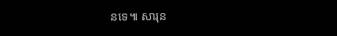នទេ៕ សារុន